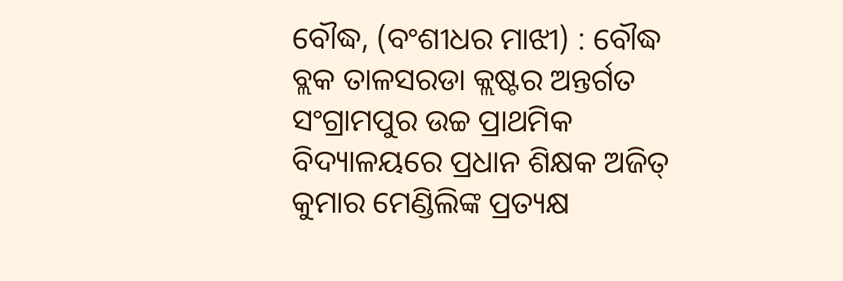ବୌଦ୍ଧ, (ବଂଶୀଧର ମାଝୀ) : ବୌଦ୍ଧ ବ୍ଲକ ତାଳସରଡା କ୍ଲଷ୍ଟର ଅନ୍ତର୍ଗତ ସଂଗ୍ରାମପୁର ଉଚ୍ଚ ପ୍ରାଥମିକ ବିଦ୍ୟାଳୟରେ ପ୍ରଧାନ ଶିକ୍ଷକ ଅଜିତ୍ କୁମାର ମେଣ୍ଡିଲିଙ୍କ ପ୍ରତ୍ୟକ୍ଷ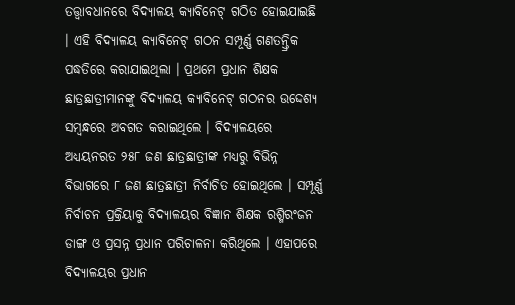ତତ୍ତ୍ଵାବଧାନରେ ବିଦ୍ୟାଳୟ କ୍ୟାବିନେଟ୍ ଗଠିତ ହୋଇଯାଇଛି । ଏହି ବିଦ୍ୟାଳୟ କ୍ୟାବିନେଟ୍ ଗଠନ ସମ୍ପୂର୍ଣ୍ଣ ଗଣତନ୍ତ୍ରିକ ପଦ୍ଧତିରେ କରାଯାଇଥିଲା । ପ୍ରଥମେ ପ୍ରଧାନ ଶିକ୍ଷକ ଛାତ୍ରଛାତ୍ରୀମାନଙ୍କୁ ବିଦ୍ୟାଳୟ କ୍ୟାବିନେଟ୍ ଗଠନର ଉଦ୍ଦେଶ୍ୟ ସମ୍ଵନ୍ଧରେ ଅବଗତ କରାଇଥିଲେ । ବିଦ୍ୟାଳୟରେ ଅଧ୍ୟୟନରତ ୨୫୮ ଜଣ ଛାତ୍ରଛାତ୍ରୀଙ୍କ ମଧ୍ୟରୁ ବିଭିନ୍ନ ବିଭାଗରେ ୮ ଜଣ ଛାତ୍ରଛାତ୍ରୀ ନିର୍ବାଚିତ ହୋଇଥିଲେ । ସମ୍ପୂର୍ଣ୍ଣ ନିର୍ବାଚନ ପ୍ରକ୍ରିୟାକୁ ବିଦ୍ୟାଳୟର ବିଜ୍ଞାନ ଶିକ୍ଷକ ରଶ୍ମିରଂଜନ ଡାଙ୍ଗ ଓ ପ୍ରସନ୍ନ ପ୍ରଧାନ ପରିଚାଳନା କରିଥିଲେ । ଏହାପରେ ବିଦ୍ୟାଳୟର ପ୍ରଧାନ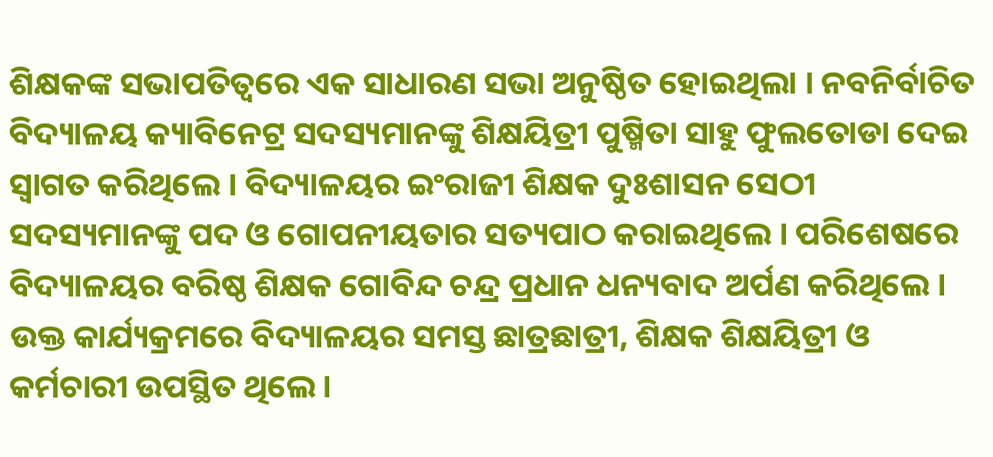ଶିକ୍ଷକଙ୍କ ସଭାପତିତ୍ୱରେ ଏକ ସାଧାରଣ ସଭା ଅନୁଷ୍ଠିତ ହୋଇଥିଲା । ନବନିର୍ବାଚିତ ବିଦ୍ୟାଳୟ କ୍ୟାବିନେଟ୍ର ସଦସ୍ୟମାନଙ୍କୁ ଶିକ୍ଷୟିତ୍ରୀ ପୁଷ୍ମିତା ସାହୁ ଫୁଲତୋଡା ଦେଇ ସ୍ଵାଗତ କରିଥିଲେ । ବିଦ୍ୟାଳୟର ଇଂରାଜୀ ଶିକ୍ଷକ ଦୁଃଶାସନ ସେଠୀ ସଦସ୍ୟମାନଙ୍କୁ ପଦ ଓ ଗୋପନୀୟତାର ସତ୍ୟପାଠ କରାଇଥିଲେ । ପରିଶେଷରେ ବିଦ୍ୟାଳୟର ବରିଷ୍ଠ ଶିକ୍ଷକ ଗୋବିନ୍ଦ ଚନ୍ଦ୍ର ପ୍ରଧାନ ଧନ୍ୟବାଦ ଅର୍ପଣ କରିଥିଲେ । ଉକ୍ତ କାର୍ଯ୍ୟକ୍ରମରେ ବିଦ୍ୟାଳୟର ସମସ୍ତ ଛାତ୍ରଛାତ୍ରୀ, ଶିକ୍ଷକ ଶିକ୍ଷୟିତ୍ରୀ ଓ କର୍ମଚାରୀ ଉପସ୍ଥିତ ଥିଲେ ।